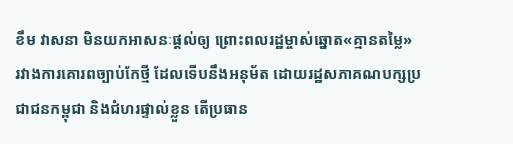ខឹម វាសនា មិនយកអាសនៈផ្ដល់ឲ្យ ព្រោះពលរដ្ឋម្ចាស់ឆ្នោត«គ្មានតម្លៃ»
រវាងការគោរពច្បាប់កែថ្មី ដែលទើបនឹងអនុម័ត ដោយរដ្ឋសភាគណបក្សប្រជាជនកម្ពុជា និងជំហរផ្ទាល់ខ្លួន តើប្រធាន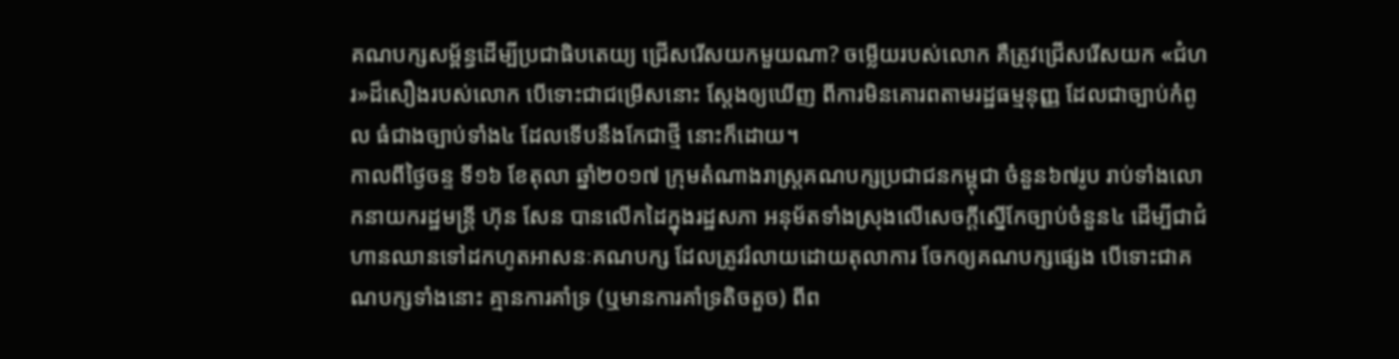គណបក្សសម្ព័ន្ធដើម្បីប្រជាធិបតេយ្យ ជ្រើសរើសយកមួយណា? ចម្លើយរបស់លោក គឺត្រូវជ្រើសរើសយក «ជំហរ»ដ៏សឿងរបស់លោក បើទោះជាជម្រើសនោះ ស្ដែងឲ្យឃើញ ពីការមិនគោរពតាមរដ្ឋធម្មនុញ្ញ ដែលជាច្បាប់កំពូល ធំជាងច្បាប់ទាំង៤ ដែលទើបនឹងកែជាថ្មី នោះក៏ដោយ។
កាលពីថ្ងៃចន្ទ ទី១៦ ខែតុលា ឆ្នាំ២០១៧ ក្រុមតំណាងរាស្ត្រគណបក្សប្រជាជនកម្ពុជា ចំនួន៦៧រូប រាប់ទាំងលោកនាយករដ្ឋមន្ត្រី ហ៊ុន សែន បានលើកដៃក្នុងរដ្ឋសភា អនុម័តទាំងស្រុងលើសេចក្តីស្នើកែច្បាប់ចំនួន៤ ដើម្បីជាជំហានឈានទៅដកហូតអាសនៈគណបក្ស ដែលត្រូវរំលាយដោយតុលាការ ចែកឲ្យគណបក្សផ្សេង បើទោះជាគណបក្សទាំងនោះ គ្មានការគាំទ្រ (ឬមានការគាំទ្រតិចតួច) ពីព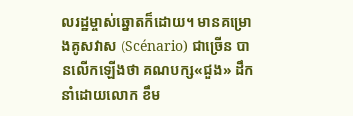លរដ្ឋម្ចាស់ឆ្នោតក៏ដោយ។ មានគម្រោងគូសវាស (Scénario) ជាច្រើន បានលើកឡើងថា គណបក្ស«ជួង» ដឹកនាំដោយលោក ខឹម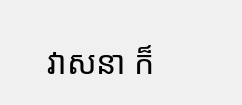វាសនា ក៏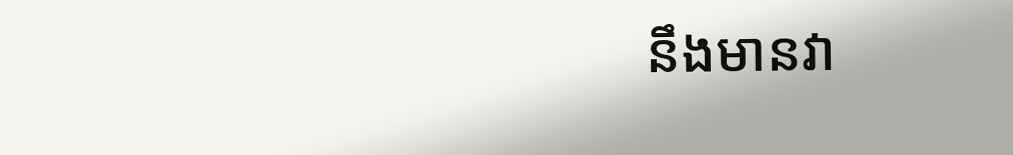នឹងមានវា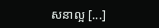សនាល្អ [...]